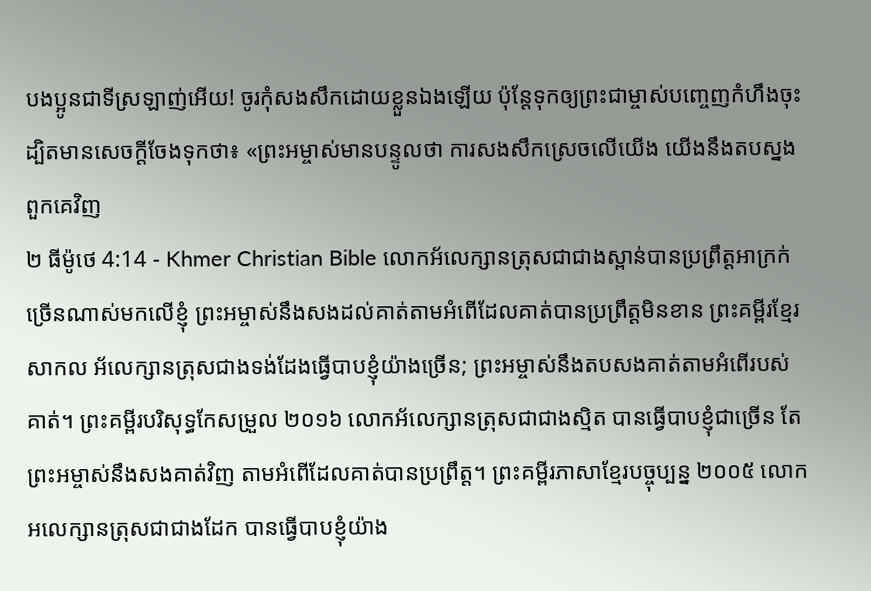បងប្អូនជាទីស្រឡាញ់អើយ! ចូរកុំសងសឹកដោយខ្លួនឯងឡើយ ប៉ុន្ដែទុកឲ្យព្រះជាម្ចាស់បញ្ចេញកំហឹងចុះ ដ្បិតមានសេចក្ដីចែងទុកថា៖ «ព្រះអម្ចាស់មានបន្ទូលថា ការសងសឹកស្រេចលើយើង យើងនឹងតបស្នងពួកគេវិញ
២ ធីម៉ូថេ 4:14 - Khmer Christian Bible លោកអ័លេក្សានត្រុសជាជាងស្ពាន់បានប្រព្រឹត្តអាក្រក់ច្រើនណាស់មកលើខ្ញុំ ព្រះអម្ចាស់នឹងសងដល់គាត់តាមអំពើដែលគាត់បានប្រព្រឹត្តមិនខាន ព្រះគម្ពីរខ្មែរសាកល អ័លេក្សានត្រុសជាងទង់ដែងធ្វើបាបខ្ញុំយ៉ាងច្រើន; ព្រះអម្ចាស់នឹងតបសងគាត់តាមអំពើរបស់គាត់។ ព្រះគម្ពីរបរិសុទ្ធកែសម្រួល ២០១៦ លោកអ័លេក្សានត្រុសជាជាងស្មិត បានធ្វើបាបខ្ញុំជាច្រើន តែព្រះអម្ចាស់នឹងសងគាត់វិញ តាមអំពើដែលគាត់បានប្រព្រឹត្ត។ ព្រះគម្ពីរភាសាខ្មែរបច្ចុប្បន្ន ២០០៥ លោកអលេក្សានត្រុសជាជាងដែក បានធ្វើបាបខ្ញុំយ៉ាង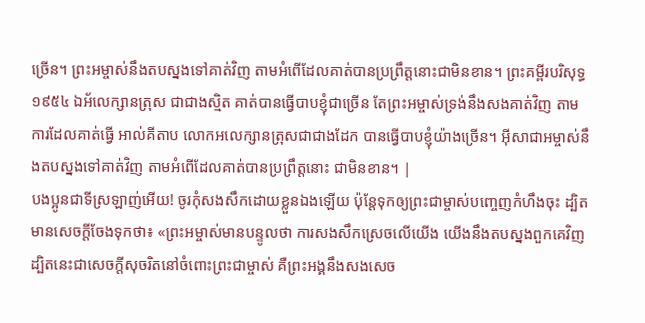ច្រើន។ ព្រះអម្ចាស់នឹងតបស្នងទៅគាត់វិញ តាមអំពើដែលគាត់បានប្រព្រឹត្តនោះជាមិនខាន។ ព្រះគម្ពីរបរិសុទ្ធ ១៩៥៤ ឯអ័លេក្សានត្រុស ជាជាងស្មិត គាត់បានធ្វើបាបខ្ញុំជាច្រើន តែព្រះអម្ចាស់ទ្រង់នឹងសងគាត់វិញ តាមការដែលគាត់ធ្វើ អាល់គីតាប លោកអលេក្សានត្រុសជាជាងដែក បានធ្វើបាបខ្ញុំយ៉ាងច្រើន។ អ៊ីសាជាអម្ចាស់នឹងតបស្នងទៅគាត់វិញ តាមអំពើដែលគាត់បានប្រព្រឹត្ដនោះ ជាមិនខាន។ |
បងប្អូនជាទីស្រឡាញ់អើយ! ចូរកុំសងសឹកដោយខ្លួនឯងឡើយ ប៉ុន្ដែទុកឲ្យព្រះជាម្ចាស់បញ្ចេញកំហឹងចុះ ដ្បិតមានសេចក្ដីចែងទុកថា៖ «ព្រះអម្ចាស់មានបន្ទូលថា ការសងសឹកស្រេចលើយើង យើងនឹងតបស្នងពួកគេវិញ
ដ្បិតនេះជាសេចក្ដីសុចរិតនៅចំពោះព្រះជាម្ចាស់ គឺព្រះអង្គនឹងសងសេច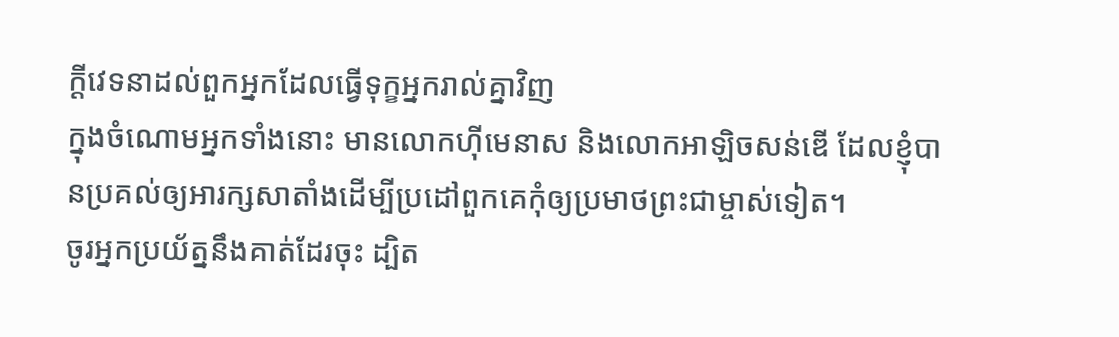ក្ដីវេទនាដល់ពួកអ្នកដែលធ្វើទុក្ខអ្នករាល់គ្នាវិញ
ក្នុងចំណោមអ្នកទាំងនោះ មានលោកហ៊ីមេនាស និងលោកអាឡិចសន់ឌើ ដែលខ្ញុំបានប្រគល់ឲ្យអារក្សសាតាំងដើម្បីប្រដៅពួកគេកុំឲ្យប្រមាថព្រះជាម្ចាស់ទៀត។
ចូរអ្នកប្រយ័ត្ននឹងគាត់ដែរចុះ ដ្បិត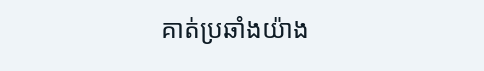គាត់ប្រឆាំងយ៉ាង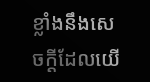ខ្លាំងនឹងសេចក្តីដែលយើ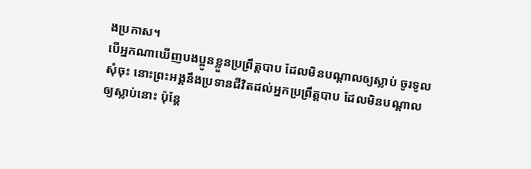ងប្រកាស។
បើអ្នកណាឃើញបងប្អូនខ្លួនប្រព្រឹត្ដបាប ដែលមិនបណ្ដាលឲ្យស្លាប់ ចូរទូលសុំចុះ នោះព្រះអង្គនឹងប្រទានជីវិតដល់អ្នកប្រព្រឹត្ដបាប ដែលមិនបណ្ដាលឲ្យស្លាប់នោះ ប៉ុន្ដែ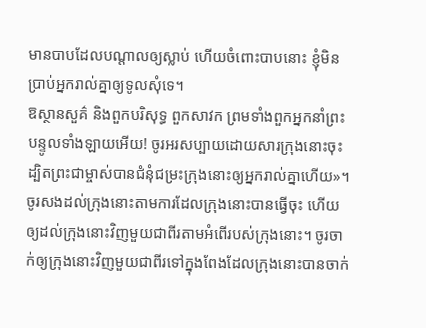មានបាបដែលបណ្ដាលឲ្យស្លាប់ ហើយចំពោះបាបនោះ ខ្ញុំមិនប្រាប់អ្នករាល់គ្នាឲ្យទូលសុំទេ។
ឱស្ថានសួគ៌ និងពួកបរិសុទ្ធ ពួកសាវក ព្រមទាំងពួកអ្នកនាំព្រះបន្ទូលទាំងឡាយអើយ! ចូរអរសប្បាយដោយសារក្រុងនោះចុះ ដ្បិតព្រះជាម្ចាស់បានជំនុំជម្រះក្រុងនោះឲ្យអ្នករាល់គ្នាហើយ»។
ចូរសងដល់ក្រុងនោះតាមការដែលក្រុងនោះបានធ្វើចុះ ហើយឲ្យដល់ក្រុងនោះវិញមួយជាពីរតាមអំពើរបស់ក្រុងនោះ។ ចូរចាក់ឲ្យក្រុងនោះវិញមួយជាពីរទៅក្នុងពែងដែលក្រុងនោះបានចាក់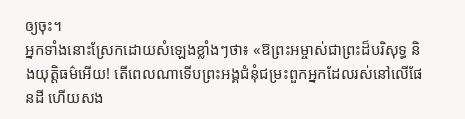ឲ្យចុះ។
អ្នកទាំងនោះស្រែកដោយសំឡេងខ្លាំងៗថា៖ «ឱព្រះអម្ចាស់ជាព្រះដ៏បរិសុទ្ធ និងយុត្ដិធម៌អើយ! តើពេលណាទើបព្រះអង្គជំនុំជម្រះពួកអ្នកដែលរស់នៅលើផែនដី ហើយសង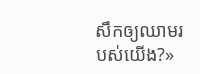សឹកឲ្យឈាមរបស់យើង?»